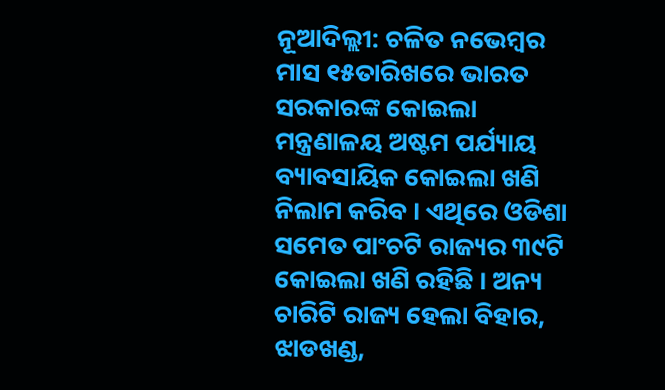ନୂଆଦିଲ୍ଲୀ: ଚଳିତ ନଭେମ୍ବର ମାସ ୧୫ତାରିଖରେ ଭାରତ ସରକାରଙ୍କ କୋଇଲା ମନ୍ତ୍ରଣାଳୟ ଅଷ୍ଟମ ପର୍ଯ୍ୟାୟ ବ୍ୟାବସାୟିକ କୋଇଲା ଖଣି ନିଲାମ କରିବ । ଏଥିରେ ଓଡିଶା ସମେତ ପାଂଚଟି ରାଜ୍ୟର ୩୯ଟି କୋଇଲା ଖଣି ରହିଛି । ଅନ୍ୟ ଚାରିଟି ରାଜ୍ୟ ହେଲା ବିହାର, ଝାଡଖଣ୍ଡ,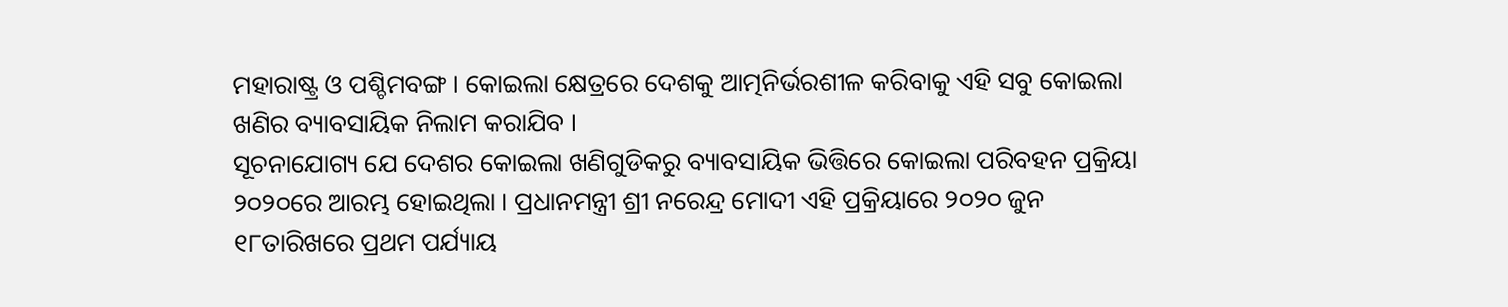ମହାରାଷ୍ଟ୍ର ଓ ପଶ୍ଚିମବଙ୍ଗ । କୋଇଲା କ୍ଷେତ୍ରରେ ଦେଶକୁ ଆତ୍ମନିର୍ଭରଶୀଳ କରିବାକୁ ଏହି ସବୁ କୋଇଲା ଖଣିର ବ୍ୟାବସାୟିକ ନିଲାମ କରାଯିବ ।
ସୂଚନାଯୋଗ୍ୟ ଯେ ଦେଶର କୋଇଲା ଖଣିଗୁଡିକରୁ ବ୍ୟାବସାୟିକ ଭିତ୍ତିରେ କୋଇଲା ପରିବହନ ପ୍ରକ୍ରିୟା ୨୦୨୦ରେ ଆରମ୍ଭ ହୋଇଥିଲା । ପ୍ରଧାନମନ୍ତ୍ରୀ ଶ୍ରୀ ନରେନ୍ଦ୍ର ମୋଦୀ ଏହି ପ୍ରକ୍ରିୟାରେ ୨୦୨୦ ଜୁନ ୧୮ତାରିଖରେ ପ୍ରଥମ ପର୍ଯ୍ୟାୟ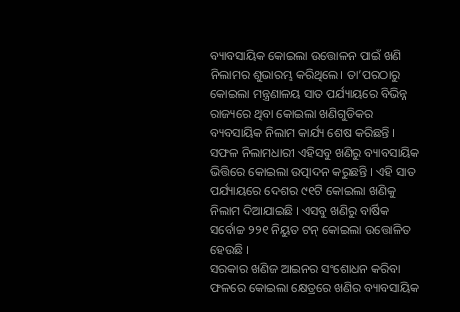ବ୍ୟାବସାୟିକ କୋଇଲା ଉତ୍ତୋଳନ ପାଇଁ ଖଣି ନିଲାମର ଶୁଭାରମ୍ଭ କରିଥିଲେ। ତା’ପରଠାରୁ କୋଇଲା ମନ୍ତ୍ରଣାଳୟ ସାତ ପର୍ଯ୍ୟାୟରେ ବିଭିନ୍ନ ରାଜ୍ୟରେ ଥିବା କୋଇଲା ଖଣିଗୁଡିକର ବ୍ୟବସାୟିକ ନିଲାମ କାର୍ଯ୍ୟ ଶେଷ କରିଛନ୍ତି । ସଫଳ ନିଲାମଧାରୀ ଏହିସବୁ ଖଣିରୁ ବ୍ୟାବସାୟିକ ଭିତ୍ତିରେ କୋଇଲା ଉତ୍ପାଦନ କରୁଛନ୍ତି । ଏହି ସାତ ପର୍ଯ୍ୟାୟରେ ଦେଶର ୯୧ଟି କୋଇଲା ଖଣିକୁ ନିଲାମ ଦିଆଯାଇଛି । ଏସବୁ ଖଣିରୁ ବାର୍ଷିକ ସର୍ବୋଚ୍ଚ ୨୨୧ ନିୟୁତ ଟନ୍ କୋଇଲା ଉତ୍ତୋଳିତ ହେଉଛି ।
ସରକାର ଖଣିଜ ଆଇନର ସଂଶୋଧନ କରିବା ଫଳରେ କୋଇଲା କ୍ଷେତ୍ରରେ ଖଣିର ବ୍ୟାବସାୟିକ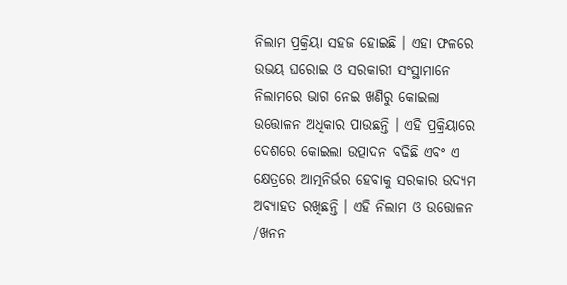ନିଲାମ ପ୍ରକ୍ରିୟା ସହଜ ହୋଇଛି । ଏହା ଫଳରେ ଉଭୟ ଘରୋଇ ଓ ସରକାରୀ ସଂସ୍ଥାମାନେ ନିଲାମରେ ଭାଗ ନେଇ ଖଣିରୁ କୋଇଲା ଉତ୍ତୋଳନ ଅଧିକାର ପାଉଛନ୍ତି । ଏହି ପ୍ରକ୍ରିୟାରେ ଦେଶରେ କୋଇଲା ଉତ୍ପାଦନ ବଢିଛି ଏବଂ ଏ କ୍ଷେତ୍ରରେ ଆତ୍ମନିର୍ଭର ହେବାକୁ ସରକାର ଉଦ୍ୟମ ଅବ୍ୟାହତ ରଖିଛନ୍ତି । ଏହି ନିଲାମ ଓ ଉତ୍ତୋଳନ /ଖନନ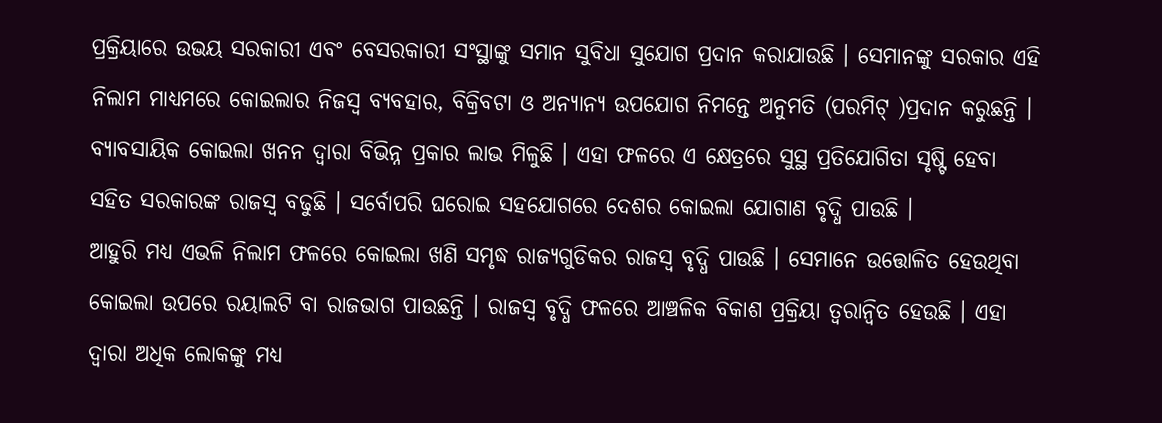ପ୍ରକ୍ରିୟାରେ ଉଭୟ ସରକାରୀ ଏବଂ ବେସରକାରୀ ସଂସ୍ଥାଙ୍କୁ ସମାନ ସୁବିଧା ସୁଯୋଗ ପ୍ରଦାନ କରାଯାଉଛି । ସେମାନଙ୍କୁ ସରକାର ଏହି ନିଲାମ ମାଧ୍ୟମରେ କୋଇଲାର ନିଜସ୍ୱ ବ୍ୟବହାର, ବିକ୍ରିବଟା ଓ ଅନ୍ୟାନ୍ୟ ଉପଯୋଗ ନିମନ୍ତେ ଅନୁମତି (ପରମିଟ୍ )ପ୍ରଦାନ କରୁଛନ୍ତି ।
ବ୍ୟାବସାୟିକ କୋଇଲା ଖନନ ଦ୍ୱାରା ବିଭିନ୍ନ ପ୍ରକାର ଲାଭ ମିଳୁଛି । ଏହା ଫଳରେ ଏ କ୍ଷେତ୍ରରେ ସୁସ୍ଥ ପ୍ରତିଯୋଗିତା ସୃଷ୍ଟି ହେବା ସହିତ ସରକାରଙ୍କ ରାଜସ୍ୱ ବଢୁଛି । ସର୍ବୋପରି ଘରୋଇ ସହଯୋଗରେ ଦେଶର କୋଇଲା ଯୋଗାଣ ବୃଦ୍ଧି ପାଉଛି ।
ଆହୁରି ମଧ୍ୟ ଏଭଳି ନିଲାମ ଫଳରେ କୋଇଲା ଖଣି ସମୃଦ୍ଧ ରାଜ୍ୟଗୁଡିକର ରାଜସ୍ୱ ବୃଦ୍ଧି ପାଉଛି । ସେମାନେ ଉତ୍ତୋଳିତ ହେଉଥିବା କୋଇଲା ଉପରେ ରୟାଲଟି ବା ରାଜଭାଗ ପାଉଛନ୍ତି । ରାଜସ୍ୱ ବୃଦ୍ଧି ଫଳରେ ଆଞ୍ଚଳିକ ବିକାଶ ପ୍ରକ୍ରିୟା ତ୍ୱରାନ୍ୱିତ ହେଉଛି । ଏହା ଦ୍ୱାରା ଅଧିକ ଲୋକଙ୍କୁ ମଧ୍ୟ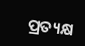ପ୍ରତ୍ୟକ୍ଷ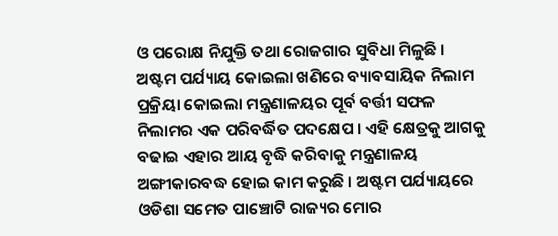ଓ ପରୋକ୍ଷ ନିଯୁକ୍ତି ତଥା ରୋଜଗାର ସୁବିଧା ମିଳୁଛି ।
ଅଷ୍ଟମ ପର୍ଯ୍ୟାୟ କୋଇଲା ଖଣିରେ ବ୍ୟାବସାୟିକ ନିଲାମ ପ୍ରକ୍ରିୟା କୋଇଲା ମନ୍ତ୍ରଣାଳୟର ପୂର୍ବ ବର୍ତ୍ତୀ ସଫଳ ନିଲାମର ଏକ ପରିବର୍ଦ୍ଧିତ ପଦକ୍ଷେପ । ଏହି କ୍ଷେତ୍ରକୁ ଆଗକୁ ବଢାଇ ଏହାର ଆୟ ବୃଦ୍ଧି କରିବାକୁ ମନ୍ତ୍ରଣାଳୟ ଅଙ୍ଗୀକାରବଦ୍ଧ ହୋଇ କାମ କରୁଛି । ଅଷ୍ଟମ ପର୍ଯ୍ୟାୟରେ ଓଡିଶା ସମେତ ପାଞ୍ଚୋଟି ରାଜ୍ୟର ମୋର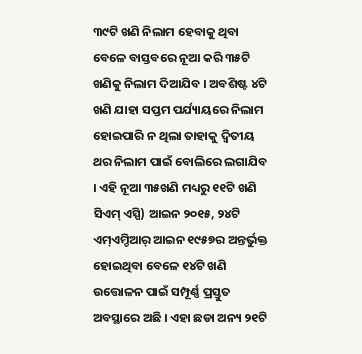୩୯ଟି ଖଣି ନିଲାମ ହେବାକୁ ଥିବା ବେଳେ ବାସ୍ତବରେ ନୂଆ କରି ୩୫ଟି ଖଣିକୁ ନିଲାମ ଦିଆଯିବ । ଅବଶିଷ୍ଟ ୪ଟି ଖଣି ଯାହା ସପ୍ତମ ପର୍ଯ୍ୟାୟରେ ନିଲାମ ହୋଇପାରି ନ ଥିଲା ତାହାକୁ ଦ୍ୱିତୀୟ ଥର ନିଲାମ ପାଇଁ ବୋଲିରେ ଲଗାଯିବ । ଏହି ନୂଆ ୩୫ଖଣି ମଧ୍ୟରୁ ୧୧ଟି ଖଣି ସିଏମ୍ ଏସ୍ପି) ଆଇନ ୨୦୧୫, ୨୪ଟି ଏମ୍ଏମ୍ଡିଆର୍ ଆଇନ ୧୯୫୭ର ଅନ୍ତର୍ଭୁକ୍ତ ହୋଇଥିବା ବେଳେ ୧୪ଟି ଖଣି ଉତ୍ତୋଳନ ପାଇଁ ସମ୍ପୂର୍ଣ୍ଣ ପ୍ରସ୍ତୁତ ଅବସ୍ଥାରେ ଅଛି । ଏହା ଛଡା ଅନ୍ୟ ୨୧ଟି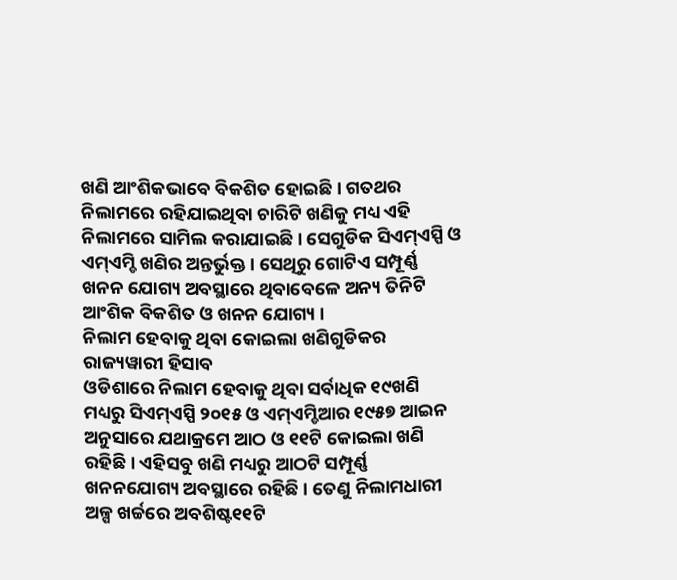ଖଣି ଆଂଶିକଭାବେ ବିକଶିତ ହୋଇଛି । ଗତଥର ନିଲାମରେ ରହିଯାଇଥିବା ଚାରିଟି ଖଣିକୁ ମଧ୍ୟ ଏହି ନିଲାମରେ ସାମିଲ କରାଯାଇଛି । ସେଗୁଡିକ ସିଏମ୍ଏସ୍ପି ଓ ଏମ୍ଏମ୍ଡି ଖଣିର ଅନ୍ତର୍ଭୁକ୍ତ । ସେଥିରୁ ଗୋଟିଏ ସମ୍ପୂର୍ଣ୍ଣ ଖନନ ଯୋଗ୍ୟ ଅବସ୍ଥାରେ ଥିବାବେଳେ ଅନ୍ୟ ତିନିଟି ଆଂଶିକ ବିକଶିତ ଓ ଖନନ ଯୋଗ୍ୟ ।
ନିଲାମ ହେବାକୁ ଥିବା କୋଇଲା ଖଣିଗୁଡିକର ରାଜ୍ୟୱାରୀ ହିସାବ
ଓଡିଶାରେ ନିଲାମ ହେବାକୁ ଥିବା ସର୍ବାଧିକ ୧୯ଖଣି ମଧ୍ୟରୁ ସିଏମ୍ଏସ୍ପି ୨୦୧୫ ଓ ଏମ୍ଏମ୍ଡିଆର ୧୯୫୭ ଆଇନ ଅନୁସାରେ ଯଥାକ୍ରମେ ଆଠ ଓ ୧୧ଟି କୋଇଲା ଖଣି ରହିଛି । ଏହିସବୁ ଖଣି ମଧ୍ୟରୁ ଆଠଟି ସମ୍ପୂର୍ଣ୍ଣ ଖନନଯୋଗ୍ୟ ଅବସ୍ଥାରେ ରହିଛି । ତେଣୁ ନିଲାମଧାରୀ ଅଳ୍ପ ଖର୍ଚ୍ଚରେ ଅବଶିଷ୍ଟ୧୧ଟି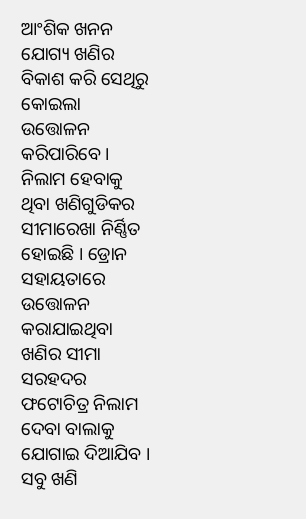ଆଂଶିକ ଖନନ ଯୋଗ୍ୟ ଖଣିର ବିକାଶ କରି ସେଥିରୁ କୋଇଲା ଉତ୍ତୋଳନ କରିପାରିବେ ।
ନିଲାମ ହେବାକୁ ଥିବା ଖଣିଗୁଡିକର ସୀମାରେଖା ନିର୍ଣ୍ଣିତ ହୋଇଛି । ଡ୍ରୋନ ସହାୟତାରେ ଉତ୍ତୋଳନ କରାଯାଇଥିବା ଖଣିର ସୀମା ସରହଦର ଫଟୋଚିତ୍ର ନିଲାମ ଦେବା ବାଲାକୁ ଯୋଗାଇ ଦିଆଯିବ । ସବୁ ଖଣି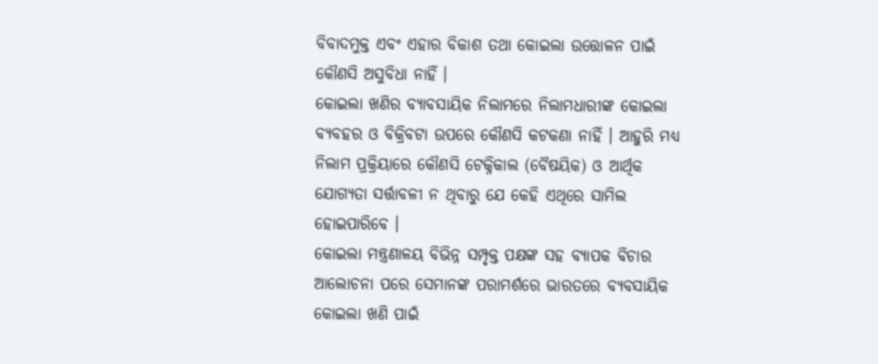ବିବାଦମୁକ୍ତ ଏବଂ ଏହାର ବିକାଶ ତଥା କୋଇଲା ଉତ୍ତୋଳନ ପାଇଁ କୌଣସି ଅସୁବିଧା ନାହିଁ ।
କୋଇଲା ଖଣିର ବ୍ୟାବସାୟିକ ନିଲାମରେ ନିଲାମଧାରୀଙ୍କ କୋଇଲା ବ୍ୟବହର ଓ ବିକ୍ରିବଟା ଉପରେ କୌଣସି କଟକଣା ନାହିଁ । ଆହୁରି ମଧ୍ୟ ନିଲାମ ପ୍ରକ୍ରିୟାରେ କୌଣସି ଟେକ୍ନିକାଲ (ବୈଷୟିକ) ଓ ଆର୍ଥିକ ଯୋଗ୍ୟତା ସର୍ତ୍ତାବଳୀ ନ ଥିବାରୁ ଯେ କେହି ଏଥିରେ ସାମିଲ ହୋଇପାରିବେ ।
କୋଇଲା ମନ୍ତ୍ରଣାଳୟ ବିଭିନ୍ନ ସମ୍ପୃକ୍ତ ପକ୍ଷଙ୍କ ସହ ବ୍ୟାପକ ବିଚାର ଆଲୋଚନା ପରେ ସେମାନଙ୍କ ପରାମର୍ଶରେ ଭାରତରେ ବ୍ୟବସାୟିକ କୋଇଲା ଖଣି ପାଇଁ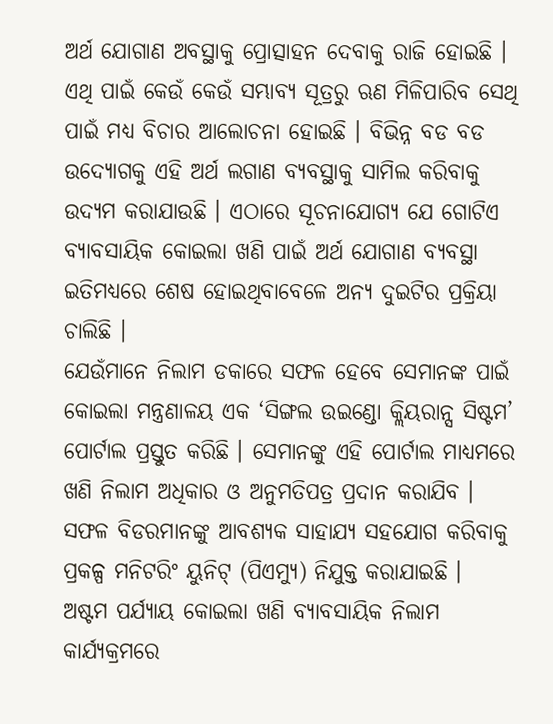ଅର୍ଥ ଯୋଗାଣ ଅବସ୍ଥାକୁ ପ୍ରୋତ୍ସାହନ ଦେବାକୁ ରାଜି ହୋଇଛି । ଏଥି ପାଇଁ କେଉଁ କେଉଁ ସମ୍ଭାବ୍ୟ ସୂତ୍ରରୁ ଋଣ ମିଳିପାରିବ ସେଥି ପାଇଁ ମଧ୍ୟ ବିଚାର ଆଲୋଚନା ହୋଇଛି । ବିଭିନ୍ନ ବଡ ବଡ ଉଦ୍ୟୋଗକୁ ଏହି ଅର୍ଥ ଲଗାଣ ବ୍ୟବସ୍ଥାକୁ ସାମିଲ କରିବାକୁ ଉଦ୍ୟମ କରାଯାଉଛି । ଏଠାରେ ସୂଚନାଯୋଗ୍ୟ ଯେ ଗୋଟିଏ ବ୍ୟାବସାୟିକ କୋଇଲା ଖଣି ପାଇଁ ଅର୍ଥ ଯୋଗାଣ ବ୍ୟବସ୍ଥା ଇତିମଧ୍ୟରେ ଶେଷ ହୋଇଥିବାବେଳେ ଅନ୍ୟ ଦୁଇଟିର ପ୍ରକ୍ରିୟା ଚାଲିଛି ।
ଯେଉଁମାନେ ନିଲାମ ଡକାରେ ସଫଳ ହେବେ ସେମାନଙ୍କ ପାଇଁ କୋଇଲା ମନ୍ତ୍ରଣାଳୟ ଏକ ‘ସିଙ୍ଗଲ ଉଇଣ୍ଡୋ କ୍ଲିୟରାନ୍ସ ସିଷ୍ଟମ’ ପୋର୍ଟାଲ ପ୍ରସ୍ତୁତ କରିଛି । ସେମାନଙ୍କୁ ଏହି ପୋର୍ଟାଲ ମାଧ୍ୟମରେ ଖଣି ନିଲାମ ଅଧିକାର ଓ ଅନୁମତିପତ୍ର ପ୍ରଦାନ କରାଯିବ । ସଫଳ ବିଡରମାନଙ୍କୁ ଆବଶ୍ୟକ ସାହାଯ୍ୟ ସହଯୋଗ କରିବାକୁ ପ୍ରକଳ୍ପ ମନିଟରିଂ ୟୁନିଟ୍ (ପିଏମ୍ୟୁ) ନିଯୁକ୍ତ କରାଯାଇଛି ।
ଅଷ୍ଟମ ପର୍ଯ୍ୟାୟ କୋଇଲା ଖଣି ବ୍ୟାବସାୟିକ ନିଲାମ କାର୍ଯ୍ୟକ୍ରମରେ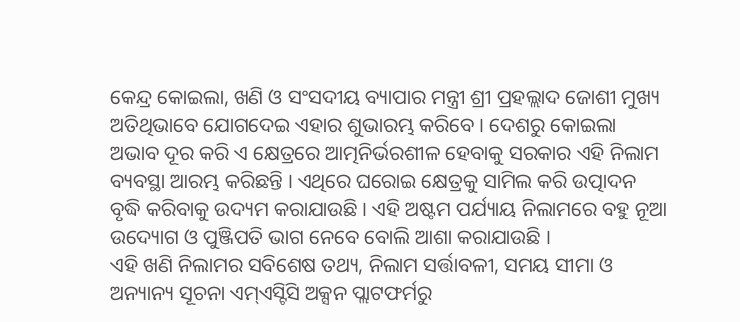କେନ୍ଦ୍ର କୋଇଲା, ଖଣି ଓ ସଂସଦୀୟ ବ୍ୟାପାର ମନ୍ତ୍ରୀ ଶ୍ରୀ ପ୍ରହଲ୍ଲାଦ ଜୋଶୀ ମୁଖ୍ୟ ଅତିଥିଭାବେ ଯୋଗଦେଇ ଏହାର ଶୁଭାରମ୍ଭ କରିବେ । ଦେଶରୁ କୋଇଲା ଅଭାବ ଦୂର କରି ଏ କ୍ଷେତ୍ରରେ ଆତ୍ମନିର୍ଭରଶୀଳ ହେବାକୁ ସରକାର ଏହି ନିଲାମ ବ୍ୟବସ୍ଥା ଆରମ୍ଭ କରିଛନ୍ତି । ଏଥିରେ ଘରୋଇ କ୍ଷେତ୍ରକୁ ସାମିଲ କରି ଉତ୍ପାଦନ ବୃଦ୍ଧି କରିବାକୁ ଉଦ୍ୟମ କରାଯାଉଛି । ଏହି ଅଷ୍ଟମ ପର୍ଯ୍ୟାୟ ନିଲାମରେ ବହୁ ନୂଆ ଉଦ୍ୟୋଗ ଓ ପୁଞ୍ଜିପତି ଭାଗ ନେବେ ବୋଲି ଆଶା କରାଯାଉଛି ।
ଏହି ଖଣି ନିଲାମର ସବିଶେଷ ତଥ୍ୟ, ନିଲାମ ସର୍ତ୍ତାବଳୀ, ସମୟ ସୀମା ଓ ଅନ୍ୟାନ୍ୟ ସୂଚନା ଏମ୍ଏସ୍ଟିସି ଅକ୍ସନ ପ୍ଲାଟଫର୍ମରୁ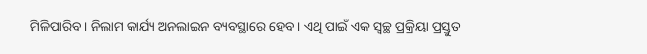ମିଳିପାରିବ । ନିଲାମ କାର୍ଯ୍ୟ ଅନଲାଇନ ବ୍ୟବସ୍ଥାରେ ହେବ । ଏଥି ପାଇଁ ଏକ ସ୍ୱଚ୍ଛ ପ୍ରକ୍ରିୟା ପ୍ରସ୍ତୁତ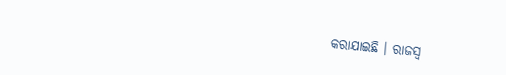କରାଯାଇଛି । ରାଜସ୍ୱ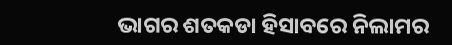ଭାଗର ଶତକଡା ହିସାବରେ ନିଲାମର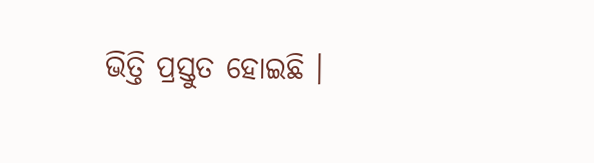ଭିତ୍ତି ପ୍ରସ୍ତୁତ ହୋଇଛି ।